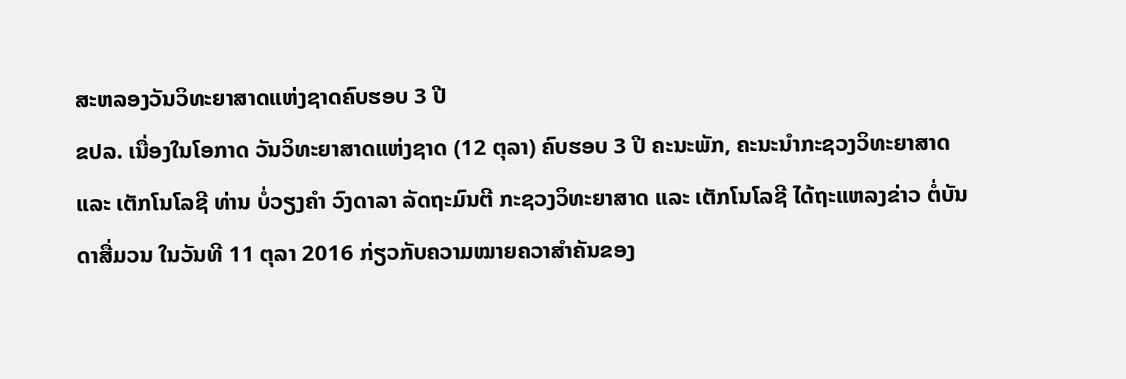ສະຫລອງວັນວິທະຍາສາດແຫ່ງຊາດຄົບຮອບ 3 ປີ
ຂປລ. ເນື່ອງໃນໂອກາດ ວັນວິທະຍາສາດແຫ່ງຊາດ (12 ຕຸລາ) ຄົບຮອບ 3 ປີ ຄະນະພັກ, ຄະນະນຳກະຊວງວິທະຍາສາດ ແລະ ເຕັກໂນໂລຊີ ທ່ານ ບໍ່ວຽງຄຳ ວົງດາລາ ລັດຖະມົນຕີ ກະຊວງວິທະຍາສາດ ແລະ ເຕັກໂນໂລຊີ ໄດ້ຖະແຫລງຂ່າວ ຕໍ່ບັນດາສື່ມວນ ໃນວັນທີ 11 ຕຸລາ 2016 ກ່ຽວກັບຄວາມໝາຍຄວາສຳຄັນຂອງ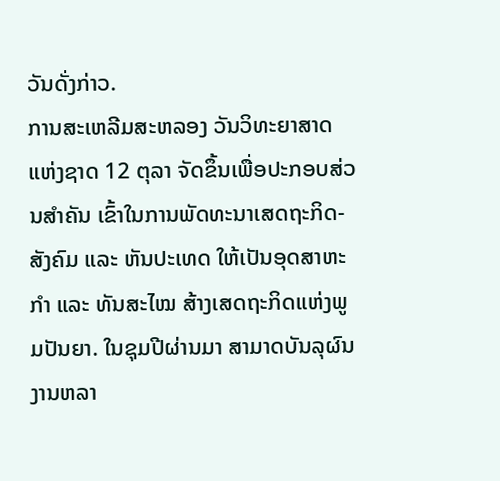ວັນດັ່ງກ່າວ.
ການສະເຫລີມສະຫລອງ ວັນວິທະຍາສາດແຫ່ງຊາດ 12 ຕຸລາ ຈັດຂຶ້ນເພື່ອປະກອບສ່ວນສຳຄັນ ເຂົ້າໃນການພັດທະນາເສດຖະກິດ-ສັງຄົມ ແລະ ຫັນປະເທດ ໃຫ້ເປັນອຸດສາຫະກຳ ແລະ ທັນສະໄໝ ສ້າງເສດຖະກິດແຫ່ງພູມປັນຍາ. ໃນຊຸມປີຜ່ານມາ ສາມາດບັນລຸຜົນງານຫລາ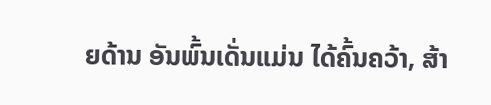ຍດ້ານ ອັນພົ້ນເດັ່ນແມ່ນ ໄດ້ຄົ້ນຄວ້າ, ສ້າ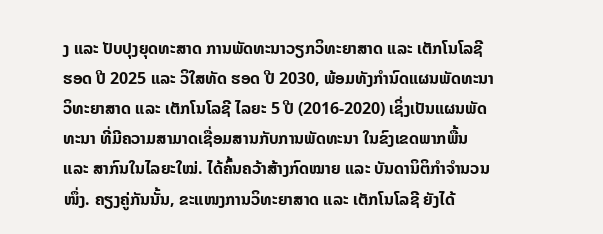ງ ແລະ ປັບປຸງຍຸດທະສາດ ການພັດທະນາວຽກວິທະຍາສາດ ແລະ ເຕັກໂນໂລຊີ ຮອດ ປີ 2025 ແລະ ວິໃສທັດ ຮອດ ປີ 2030, ພ້ອມທັງກຳນົດແຜນພັດທະນາວິທະຍາສາດ ແລະ ເຕັກໂນໂລຊີ ໄລຍະ 5 ປີ (2016-2020) ເຊິ່ງເປັນແຜນພັດທະນາ ທີ່ມີຄວາມສາມາດເຊື່ອມສານກັບການພັດທະນາ ໃນຂົງເຂດພາກພື້ນ ແລະ ສາກົນໃນໄລຍະໃໝ່. ໄດ້ຄົ້ນຄວ້າສ້າງກົດໝາຍ ແລະ ບັນດານິຕິກຳຈຳນວນໜຶ່ງ. ຄຽງຄູ່ກັນນັ້ນ, ຂະແໜງການວິທະຍາສາດ ແລະ ເຕັກໂນໂລຊີ ຍັງໄດ້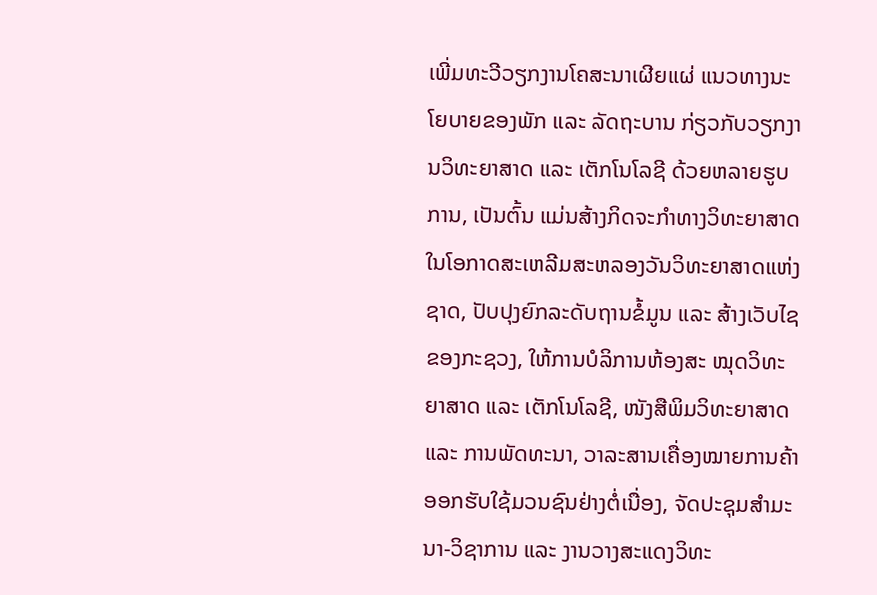ເພີ່ມທະວີວຽກງານໂຄສະນາເຜີຍແຜ່ ແນວທາງນະໂຍບາຍຂອງພັກ ແລະ ລັດຖະບານ ກ່ຽວກັບວຽກງານວິທະຍາສາດ ແລະ ເຕັກໂນໂລຊີ ດ້ວຍຫລາຍຮູບການ, ເປັນຕົ້ນ ແມ່ນສ້າງກິດຈະກຳທາງວິທະຍາສາດ ໃນໂອກາດສະເຫລີມສະຫລອງວັນວິທະຍາສາດແຫ່ງຊາດ, ປັບປຸງຍົກລະດັບຖານຂໍ້ມູນ ແລະ ສ້າງເວັບໄຊຂອງກະຊວງ, ໃຫ້ການບໍລິການຫ້ອງສະ ໝຸດວິທະຍາສາດ ແລະ ເຕັກໂນໂລຊີ, ໜັງສືພິມວິທະຍາສາດ ແລະ ການພັດທະນາ, ວາລະສານເຄື່ອງໝາຍການຄ້າ ອອກຮັບໃຊ້ມວນຊົນຢ່າງຕໍ່ເນື່ອງ, ຈັດປະຊຸມສຳມະນາ-ວິຊາການ ແລະ ງານວາງສະແດງວິທະ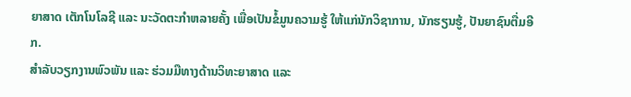ຍາສາດ ເຕັກໂນໂລຊີ ແລະ ນະວັດຕະກຳຫລາຍຄັ້ງ ເພື່ອເປັນຂໍ້ມູນຄວາມຮູ້ ໃຫ້ແກ່ນັກວິຊາການ, ນັກຮຽນຮູ້, ປັນຍາຊົນຕື່ມອີກ.
ສຳລັບວຽກງານພົວພັນ ແລະ ຮ່ວມມືທາງດ້ານວິທະຍາສາດ ແລະ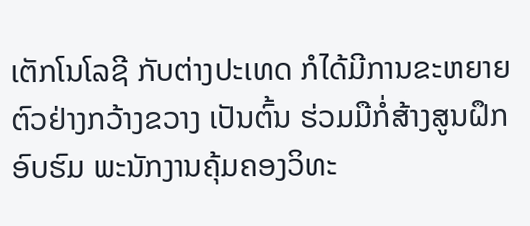ເຕັກໂນໂລຊີ ກັບຕ່າງປະເທດ ກໍໄດ້ມີການຂະຫຍາຍຕົວຢ່າງກວ້າງຂວາງ ເປັນຕົ້ນ ຮ່ວມມືກໍ່ສ້າງສູນຝຶກອົບຮົມ ພະນັກງານຄຸ້ມຄອງວິທະ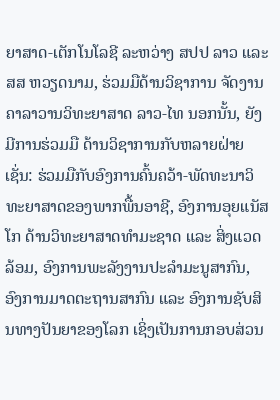ຍາສາດ-ເຕັກໂນໂລຊີ ລະຫວ່າງ ສປປ ລາວ ແລະ ສສ ຫວຽດນາມ, ຮ່ວມມືດ້ານວິຊາການ ຈັດງານຄາລາວານວິທະຍາສາດ ລາວ-ໄທ ນອກນັ້ນ, ຍັງມີການຮ່ວມມື ດ້ານວິຊາການກັບຫລາຍຝ່າຍ ເຊັ່ນ: ຮ່ວມມືກັບອົງການຄົ້ນຄວ້າ-ພັດທະນາວິທະຍາສາດຂອງພາກພື້ນອາຊີ, ອົງການອຸຍແນັສໂກ ດ້ານວິທະຍາສາດທຳມະຊາດ ແລະ ສິ່ງແວດລ້ອມ, ອົງການພະລັງງານປະລຳມະນູສາກົນ, ອົງການມາດຕະຖານສາກົນ ແລະ ອົງການຊັບສິນທາງປັນຍາຂອງໂລກ ເຊິ່ງເປັນການກອບສ່ວນ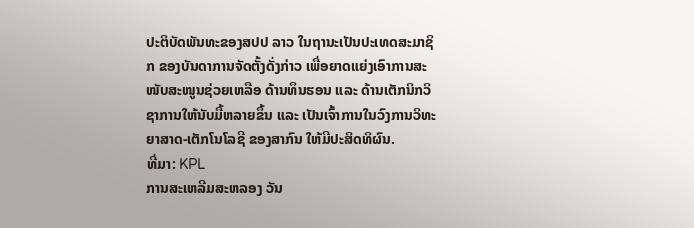ປະຕິບັດພັນທະຂອງສປປ ລາວ ໃນຖານະເປັນປະເທດສະມາຊິກ ຂອງບັນດາການຈັດຕັ້ງດັ່ງກ່າວ ເພື່ອຍາດແຍ່ງເອົາການສະໜັບສະໜູນຊ່ວຍເຫລືອ ດ້ານທຶນຮອນ ແລະ ດ້ານເຕັກນິກວິຊາການໃຫ້ນັບມື້ຫລາຍຂຶ້ນ ແລະ ເປັນເຈົ້າການໃນວົງການວິທະຍາສາດ-ເຕັກໂນໂລຊີ ຂອງສາກົນ ໃຫ້ມີປະສິດທິຜົນ.
ທີ່ມາ: KPL
ການສະເຫລີມສະຫລອງ ວັນ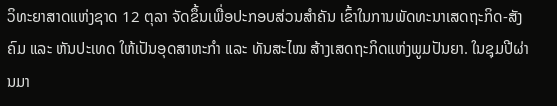ວິທະຍາສາດແຫ່ງຊາດ 12 ຕຸລາ ຈັດຂຶ້ນເພື່ອປະກອບສ່ວນສຳຄັນ ເຂົ້າໃນການພັດທະນາເສດຖະກິດ-ສັງຄົມ ແລະ ຫັນປະເທດ ໃຫ້ເປັນອຸດສາຫະກຳ ແລະ ທັນສະໄໝ ສ້າງເສດຖະກິດແຫ່ງພູມປັນຍາ. ໃນຊຸມປີຜ່ານມາ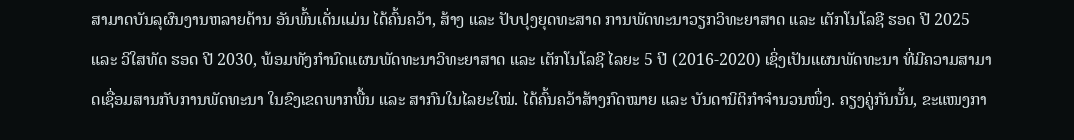ສາມາດບັນລຸຜົນງານຫລາຍດ້ານ ອັນພົ້ນເດັ່ນແມ່ນ ໄດ້ຄົ້ນຄວ້າ, ສ້າງ ແລະ ປັບປຸງຍຸດທະສາດ ການພັດທະນາວຽກວິທະຍາສາດ ແລະ ເຕັກໂນໂລຊີ ຮອດ ປີ 2025 ແລະ ວິໃສທັດ ຮອດ ປີ 2030, ພ້ອມທັງກຳນົດແຜນພັດທະນາວິທະຍາສາດ ແລະ ເຕັກໂນໂລຊີ ໄລຍະ 5 ປີ (2016-2020) ເຊິ່ງເປັນແຜນພັດທະນາ ທີ່ມີຄວາມສາມາດເຊື່ອມສານກັບການພັດທະນາ ໃນຂົງເຂດພາກພື້ນ ແລະ ສາກົນໃນໄລຍະໃໝ່. ໄດ້ຄົ້ນຄວ້າສ້າງກົດໝາຍ ແລະ ບັນດານິຕິກຳຈຳນວນໜຶ່ງ. ຄຽງຄູ່ກັນນັ້ນ, ຂະແໜງກາ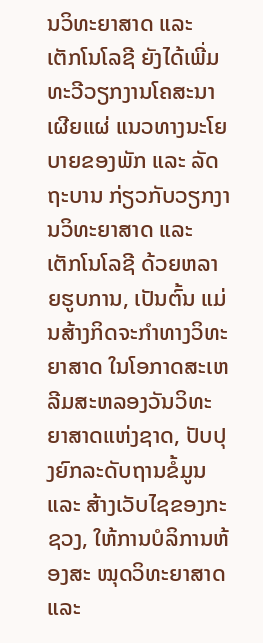ນວິທະຍາສາດ ແລະ ເຕັກໂນໂລຊີ ຍັງໄດ້ເພີ່ມທະວີວຽກງານໂຄສະນາເຜີຍແຜ່ ແນວທາງນະໂຍບາຍຂອງພັກ ແລະ ລັດຖະບານ ກ່ຽວກັບວຽກງານວິທະຍາສາດ ແລະ ເຕັກໂນໂລຊີ ດ້ວຍຫລາຍຮູບການ, ເປັນຕົ້ນ ແມ່ນສ້າງກິດຈະກຳທາງວິທະຍາສາດ ໃນໂອກາດສະເຫລີມສະຫລອງວັນວິທະຍາສາດແຫ່ງຊາດ, ປັບປຸງຍົກລະດັບຖານຂໍ້ມູນ ແລະ ສ້າງເວັບໄຊຂອງກະຊວງ, ໃຫ້ການບໍລິການຫ້ອງສະ ໝຸດວິທະຍາສາດ ແລະ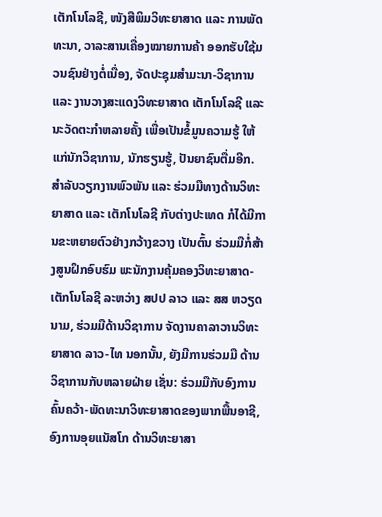ເຕັກໂນໂລຊີ, ໜັງສືພິມວິທະຍາສາດ ແລະ ການພັດທະນາ, ວາລະສານເຄື່ອງໝາຍການຄ້າ ອອກຮັບໃຊ້ມວນຊົນຢ່າງຕໍ່ເນື່ອງ, ຈັດປະຊຸມສຳມະນາ-ວິຊາການ ແລະ ງານວາງສະແດງວິທະຍາສາດ ເຕັກໂນໂລຊີ ແລະ ນະວັດຕະກຳຫລາຍຄັ້ງ ເພື່ອເປັນຂໍ້ມູນຄວາມຮູ້ ໃຫ້ແກ່ນັກວິຊາການ, ນັກຮຽນຮູ້, ປັນຍາຊົນຕື່ມອີກ.
ສຳລັບວຽກງານພົວພັນ ແລະ ຮ່ວມມືທາງດ້ານວິທະຍາສາດ ແລະ ເຕັກໂນໂລຊີ ກັບຕ່າງປະເທດ ກໍໄດ້ມີການຂະຫຍາຍຕົວຢ່າງກວ້າງຂວາງ ເປັນຕົ້ນ ຮ່ວມມືກໍ່ສ້າງສູນຝຶກອົບຮົມ ພະນັກງານຄຸ້ມຄອງວິທະຍາສາດ-ເຕັກໂນໂລຊີ ລະຫວ່າງ ສປປ ລາວ ແລະ ສສ ຫວຽດນາມ, ຮ່ວມມືດ້ານວິຊາການ ຈັດງານຄາລາວານວິທະຍາສາດ ລາວ-ໄທ ນອກນັ້ນ, ຍັງມີການຮ່ວມມື ດ້ານວິຊາການກັບຫລາຍຝ່າຍ ເຊັ່ນ: ຮ່ວມມືກັບອົງການຄົ້ນຄວ້າ-ພັດທະນາວິທະຍາສາດຂອງພາກພື້ນອາຊີ, ອົງການອຸຍແນັສໂກ ດ້ານວິທະຍາສາ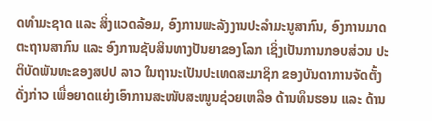ດທຳມະຊາດ ແລະ ສິ່ງແວດລ້ອມ, ອົງການພະລັງງານປະລຳມະນູສາກົນ, ອົງການມາດຕະຖານສາກົນ ແລະ ອົງການຊັບສິນທາງປັນຍາຂອງໂລກ ເຊິ່ງເປັນການກອບສ່ວນ ປະຕິບັດພັນທະຂອງສປປ ລາວ ໃນຖານະເປັນປະເທດສະມາຊິກ ຂອງບັນດາການຈັດຕັ້ງດັ່ງກ່າວ ເພື່ອຍາດແຍ່ງເອົາການສະໜັບສະໜູນຊ່ວຍເຫລືອ ດ້ານທຶນຮອນ ແລະ ດ້ານ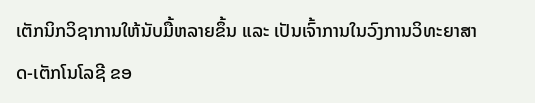ເຕັກນິກວິຊາການໃຫ້ນັບມື້ຫລາຍຂຶ້ນ ແລະ ເປັນເຈົ້າການໃນວົງການວິທະຍາສາດ-ເຕັກໂນໂລຊີ ຂອ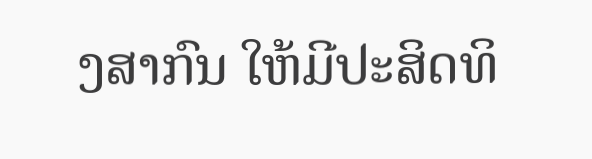ງສາກົນ ໃຫ້ມີປະສິດທິ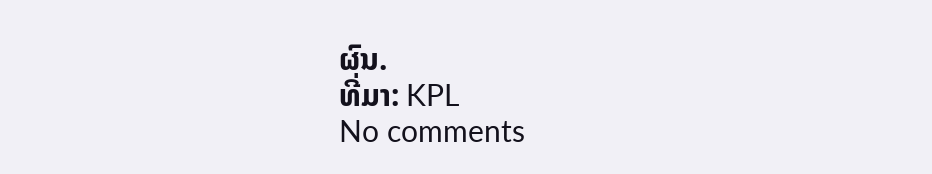ຜົນ.
ທີ່ມາ: KPL
No comments